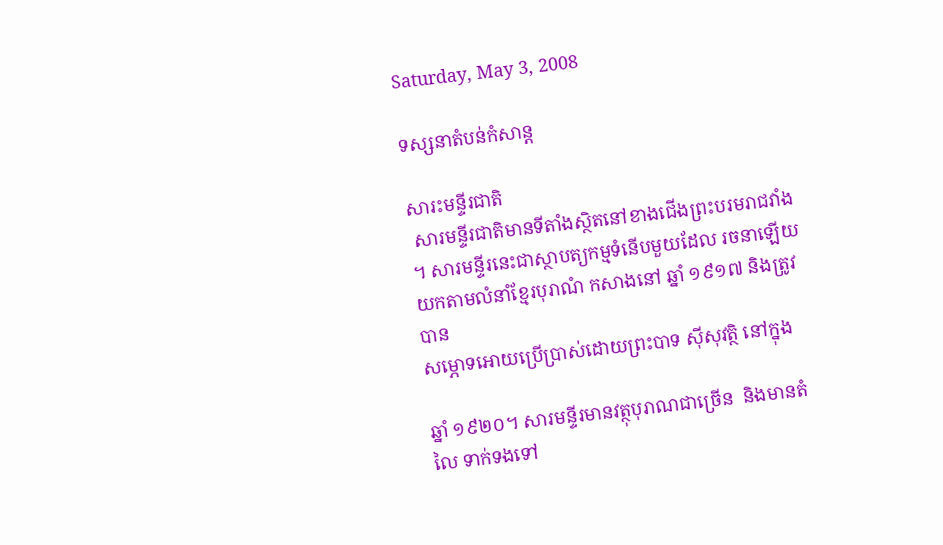Saturday, May 3, 2008

ទស្សនាតំបន់កំសាន្ត

សារះមន្ទីរជាតិ
 សារមន្ទីរជាតិមានទីតាំងស្ថិតនៅខាងជើងព្រះបរមរាជវាំង។ សារមន្ទីរនេះជាស្ថាបត្យកម្មទំនើបមួយដែល រចនាឡើយ
យកតាមលំនាំខ្មែរបុរាណំ កសាងនៅ ឆ្នាំ ១៩១៧ និងត្រូវបាន
សម្ភោទអោយប្រើប្រាស់ដោយព្រះបាទ ស៊ីសុវត្ថិ នៅក្នុង

ឆ្នាំ ១៩២០។ សារមន្ទីរមានវត្ថុបុរាណជាច្រើន  និងមានតំលៃ ទាក់ទងទៅ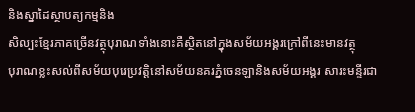និងស្នាដៃស្ថាបត្យកម្មនិង
សិល្បះខ្មែរភាគច្រើនវត្ថុបុរាណទាំងនោះគឺស្ថិតនៅក្នុងសម័យអង្គរក្រៅពីនេះមានវត្ថុ
បុរាណខ្លះសល់ពីសម័យបុរេប្រវត្តិនៅសម័យនគរភ្នំចេនឡានិងសម័យអង្គរ សារះមន្ទីរជា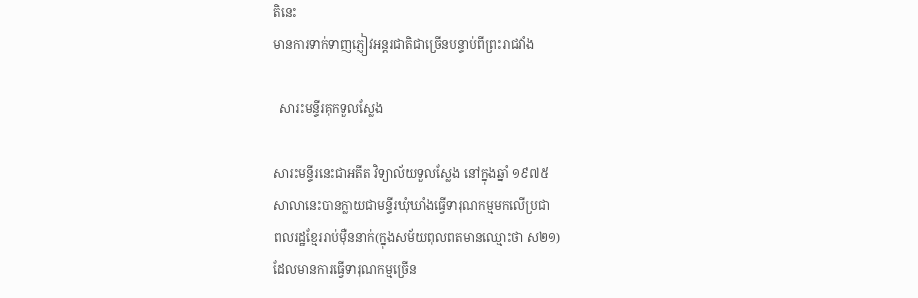តិនេះ
មានការទាក់ទាញភ្ញៀវអន្តរជាតិជាច្រើនបន្ទាប់ពីព្រះរាជវាំង

  សារះមន្ទីរគុកទួលស្លែង

សារះមន្ទីរនេះជាអតីត វិទ្យាល័យទួលស្លែង នៅក្នុងឆ្នាំ ១៩៧៥
សាលានេះបានក្លាយជាមន្ទីរឃុំឃាំងធ្វើទារុណកម្មមកលើប្រជា
ពលរដ្ឋខ្មែររាប់ម៉ឺននាក់(ក្នុងសម័យពុលពតមានឈ្មោះថា ស២១)
ដែលមានការធ្វើទារុណកម្មច្រើន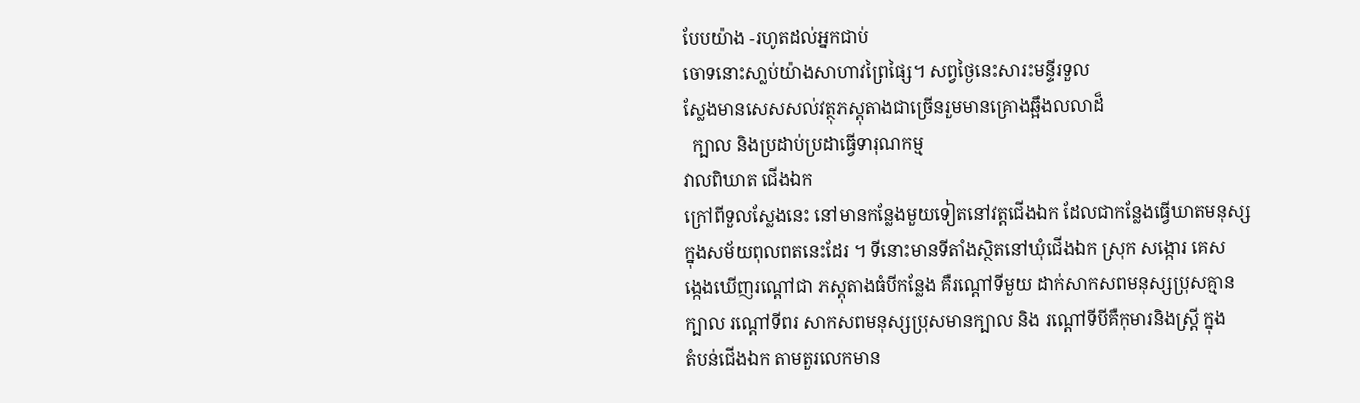បែបយ៉ាង -រហូតដល់អ្នកជាប់
ចោទនោះសា្លប់យ៉ាងសាហាវព្រៃផ្សៃ។ សព្វថ្ងៃនេះសារះមន្ទីរទួល
ស្លែងមានសេសសល់វត្ថុភស្តុតាងជាច្រើនរួមមានគ្រោងឆ្អឹងលលាដ៏
  ក្បាល និងប្រដាប់ប្រដាធ្វើទារុណកម្ម
វាលពិឃាត ជើងឯក
ក្រៅពីទួលស្លែងនេះ នៅមានកន្លែងមួយទៀតនៅវត្តជើងឯក ដែលជាកន្លែងធ្វើឃាតមនុស្ស
ក្នុងសម័យពុលពតនេះដែរ ។ ទីនោះមានទីតាំងស្ថិតនៅឃុំជើងឯក ស្រុក សង្កោរ គេស
ង្កេងឃើញរណ្តៅជា ភស្តុតាងធំបីកន្លែង គឺរណ្តៅទីមួយ ដាក់សាកសពមនុស្សប្រុសគ្មាន
ក្បាល រណ្តៅទីពរ សាកសពមនុស្សប្រុសមានក្បាល និង រណ្តៅទីបីគឺកុមារនិងស្ត្រី ក្នុង
តំបន់ជើងឯក តាមតួរលេកមាន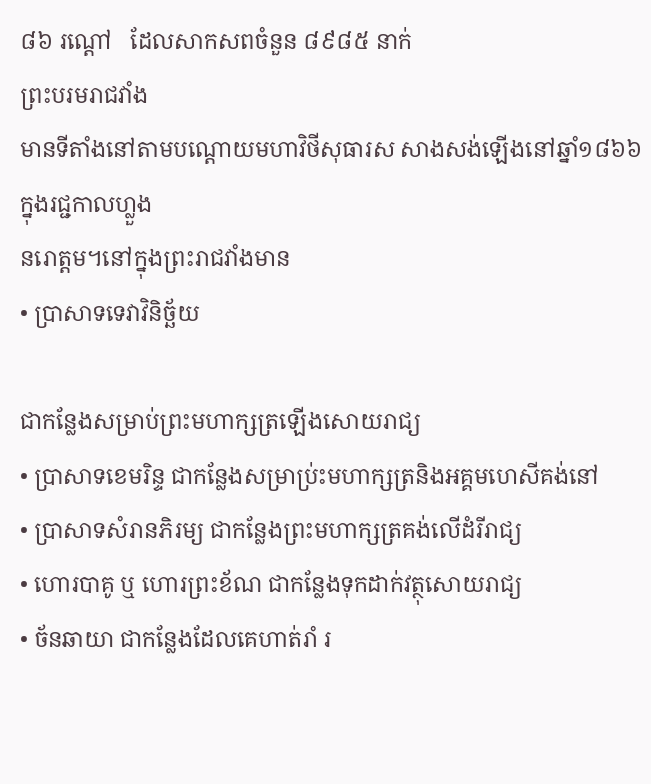៨៦ រណ្តៅ   ដែលសាកសពចំនួន ៨៩៨៥ នាក់
ព្រះបរមរាជវាំង
មានទីតាំងនៅតាមបណ្តោយមហាវិថីសុធារស សាងសង់ឡើងនៅឆ្នាំ១៨៦៦ក្នុងរជ្ជកាលហ្លួង
នរោត្តម។នៅក្នុងព្រះរាជវាំងមាន
• បា្រសាទទេវាវិនិច្ឆ័យ

ជាកន្លែងសម្រាប់ព្រះមហាក្សត្រឡើងសោយរាជ្យ
• បា្រសាទខេមរិន្ទ ជាកន្លែងសម្រាប់្រះមហាក្សត្រនិងអគ្គមហេសីគង់នៅ
• បា្រសាទសំរានភិរម្យ ជាកន្លែងព្រះមហាក្សត្រគង់លើដំរីរាជ្យ
• ហោរបាគូ ឬ ហោរព្រះខ័ណ ជាកន្លែងទុកដាក់វត្ថុសោយរាជ្យ
• ច័នឆាយា ជាកន្លែងដែលគេហាត់រាំ រ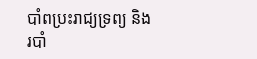បាំពប្រះរាជ្យទ្រព្យ និង
របាំ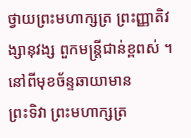ថ្វាយព្រះមហាក្សត្រ ព្រះញ្ញាតិវង្សានុវង្ស ពួកមន្ត្រីជាន់ខ្ពពស់ ។នៅពីមុខច័ន្ទឆាយាមាន
ព្រះទិវា ព្រះមហាក្សត្រ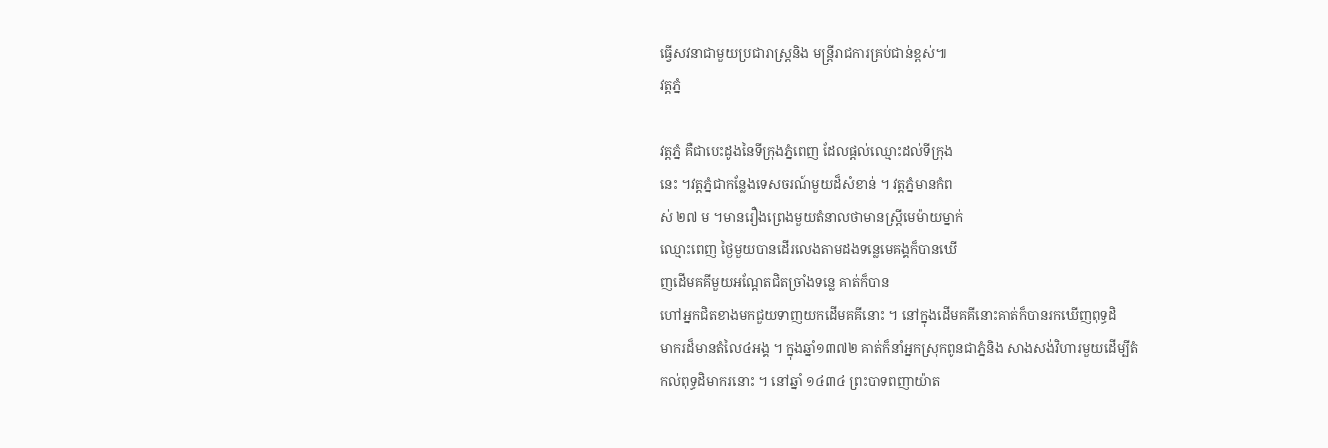ធ្វើសវនាជាមួយប្រជារាស្ត្រនិង មន្ត្រីរាជការគ្រប់ជាន់ខ្ពស់៕
វត្តភ្នំ

វត្តភ្នំ គឺជាបេះដូងនៃទីក្រុងភ្នំពេញ ដែលផ្តល់ឈ្មោះដល់ទីក្រុង
នេះ ។វត្តភ្នំជាកន្លែងទេសចរណ៍មួយដ៏សំខាន់ ។ វត្តភ្នំមានកំព
ស់ ២៧ ម ។មានរឿងព្រេងមួយតំនាលថាមានស្រ្តីមេម៉ាយម្នាក់
ឈ្មោះពេញ ថ្ងៃមួយបានដើរលេងតាមដងទន្លេមេគង្គក៏បានឃើ
ញដើមគគីមួយអណ្តែតជិតច្រាំងទន្លេ គាត់ក៏បាន
ហៅអ្នកជិតខាងមកជួយទាញយកដើមគគីនោះ ។ នៅក្នុងដើមគគីនោះគាត់ក៏បានរកឃើញពុទ្ធដិ
មាករដ៏មានតំលៃ៤អង្គ ។ ក្នុងឆ្នាំ១៣៧២ គាត់ក៏នាំអ្នកស្រុកពូនជាភ្នំនិង សាងសង់វិហារមួយដើម្បីតំ
កល់ពុទ្ធដិមាករនោះ ។ នៅឆ្នាំ ១៤៣៤ ព្រះបាទពញាយ៉ាត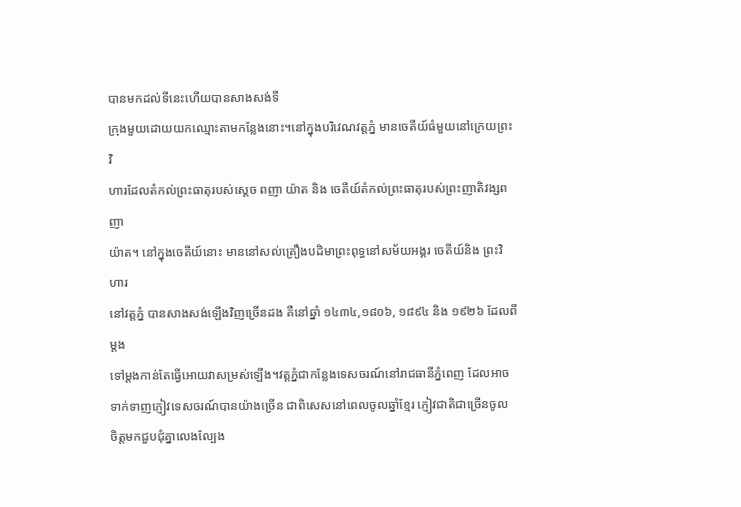បានមកដល់ទីនេះហើយបានសាងសង់ទី
ក្រុងមួយដោយយកឈ្មោះតាមកន្លែងនោះ។នៅក្នុងបរិវេណវត្តភ្នំ មានចេតីយ៍ធំមួយនៅក្រេយព្រះវិ
ហារដែលតំកល់ព្រះធាតុរបស់ស្តេច ពញា យ៉ាត និង ចេតីយ៍តំកល់ព្រះធាតុរបស់ព្រះញាតិវង្សពញា
យ៉ាត។ នៅក្នុងចេតីយ៍នោះ មាននៅសល់គ្រឿងបដិមាព្រះពុទ្ធនៅសម័យអង្គរ ចេតីយ៍និង ព្រះវិហារ
នៅវត្តភ្នំ បានសាងសង់ឡើងវិញច្រើនដង គឺនៅឆ្នាំ ១៤៣៤,១៨០៦, ១៨៩៤ និង ១៩២៦ ដែលពីម្តង
ទៅម្តងកាន់តែធ្វើអោយវាសម្រស់ឡើង។វត្តភ្នំជាកន្លែងទេសចរណ៍នៅរាជធានីភ្នំពេញ ដែលអាច
ទាក់ទាញភ្ញៀវទេសចរណ៍បានយ៉ាងច្រើន ជាពិសេសនៅពេលចូលឆ្នាំខ្មែរ ភ្ញៀវជាតិជាច្រើនចូល
ចិត្តមកជួបជុំគ្នាលេងល្បែង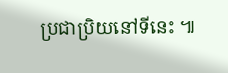ប្រជាប្រិយនៅទីនេះ ៕